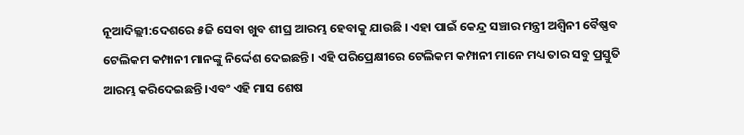ନୂଆଦିଲ୍ଲୀ:ଦେଶରେ ୫ଜି ସେବା ଖୁବ ଶୀଘ୍ର ଆରମ୍ଭ ହେବାକୁ ଯାଉଛି । ଏହା ପାଇଁ କେନ୍ଦ୍ର ସଞ୍ଚାର ମନ୍ତ୍ରୀ ଅଶ୍ୱିନୀ ବୈଷ୍ଣବ ଟେଲିକମ କମ୍ପାନୀ ମାନଙ୍କୁ ନିର୍ଦ୍ଦେଶ ଦେଇଛନ୍ତି । ଏହି ପରିପ୍ରେକ୍ଷୀରେ ଟେଲିକମ କମ୍ପାନୀ ମାନେ ମଧ୍ୟ ତାର ସବୁ ପ୍ରସ୍ତୁତି ଆରମ୍ଭ କରିଦେଇଛନ୍ତି ।ଏବଂ ଏହି ମାସ ଶେଷ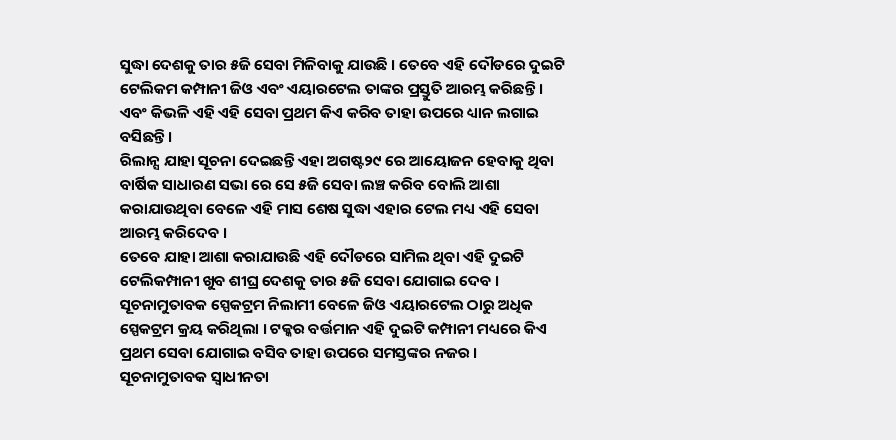ସୁଦ୍ଧା ଦେଶକୁ ତାର ୫ଜି ସେବା ମିଳିବାକୁ ଯାଉଛି । ତେବେ ଏହି ଦୌଡରେ ଦୁଇଟି ଟେଲିକମ କମ୍ପାନୀ ଜିଓ ଏବଂ ଏୟାରଟେଲ ତାଙ୍କର ପ୍ରସ୍ତୁତି ଆରମ୍ଭ କରିଛନ୍ତି । ଏବଂ କିଭଳି ଏହି ଏହି ସେବା ପ୍ରଥମ କିଏ କରିବ ତାହା ଉପରେ ଧ୍ୟାନ ଲଗାଇ ବସିଛନ୍ତି ।
ରିଲାନ୍ସ ଯାହା ସୂଚନା ଦେଇଛନ୍ତି ଏହା ଅଗଷ୍ଟ୨୯ ରେ ଆୟୋଜନ ହେବାକୁ ଥିବା ବାର୍ଷିକ ସାଧାରଣ ସଭା ରେ ସେ ୫ଜି ସେବା ଲଞ୍ଚ କରିବ ବୋଲି ଆଶା କରାଯାଉଥିବା ବେଳେ ଏହି ମାସ ଶେଷ ସୁଦ୍ଧା ଏହାର ଟେଲ ମଧ୍ୟ ଏହି ସେବା ଆରମ୍ଭ କରିଦେବ ।
ତେବେ ଯାହା ଆଶା କରାଯାଉଛି ଏହି ଦୌଡରେ ସାମିଲ ଥିବା ଏହି ଦୁଇଟି ଟେଲିକମ୍ପାନୀ ଖୁବ ଶୀଘ୍ର ଦେଶକୁ ତାର ୫ଜି ସେବା ଯୋଗାଇ ଦେବ । ସୂଚନାମୁତାବକ ସ୍ପେକଟ୍ରମ ନିଲାମୀ ବେଳେ ଜିଓ ଏୟାରଟେଲ ଠାରୁ ଅଧିକ ସ୍ପେକଟ୍ରମ କ୍ରୟ କରିଥିଲା । ଟକ୍କର ବର୍ତ୍ତମାନ ଏହି ଦୁଇଟି କମ୍ପାନୀ ମଧ୍ୟରେ କିଏ ପ୍ରଥମ ସେବା ଯୋଗାଇ ବସିବ ତାହା ଉପରେ ସମସ୍ତଙ୍କର ନଜର ।
ସୂଚନାମୁତାବକ ସ୍ୱାଧୀନତା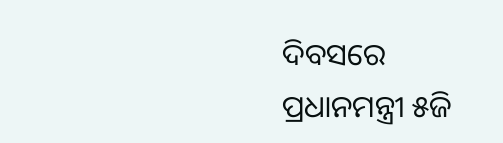ଦିବସରେ ପ୍ରଧାନମନ୍ତ୍ରୀ ୫ଜି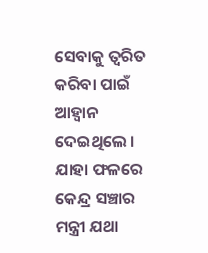ସେବାକୁ ତ୍ୱରିତ କରିବା ପାଇଁ ଆହ୍ୱାନ ଦେଇଥିଲେ । ଯାହା ଫଳରେ କେନ୍ଦ୍ର ସଞ୍ଚାର ମନ୍ତ୍ରୀ ଯଥା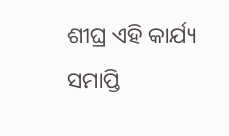ଶୀଘ୍ର ଏହି କାର୍ଯ୍ୟ ସମାପ୍ତି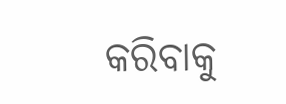କରିବାକୁ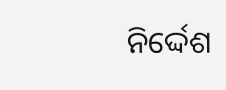ନିର୍ଦ୍ଦେଶ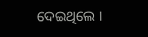ଦେଇଥିଲେ ।